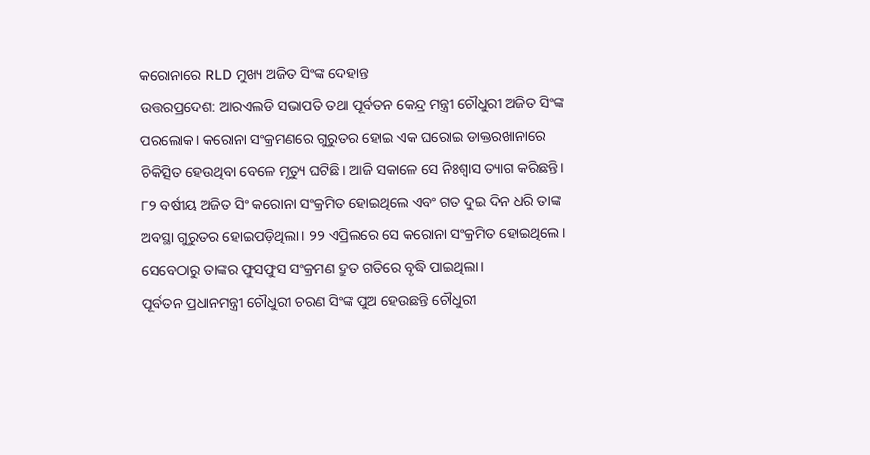କରୋନାରେ RLD ମୁଖ୍ୟ ଅଜିତ ସିଂଙ୍କ ଦେହାନ୍ତ
ଉତ୍ତରପ୍ରଦେଶ: ଆରଏଲଡି ସଭାପତି ତଥା ପୂର୍ବତନ କେନ୍ଦ୍ର ମନ୍ତ୍ରୀ ଚୌଧୁରୀ ଅଜିତ ସିଂଙ୍କ ପରଲୋକ। କରୋନା ସଂକ୍ରମଣରେ ଗୁରୁତର ହୋଇ ଏକ ଘରୋଇ ଡାକ୍ତରଖାନାରେ ଚିକିତ୍ସିତ ହେଉଥିବା ବେଳେ ମୃତ୍ୟୁ ଘଟିଛି। ଆଜି ସକାଳେ ସେ ନିଃଶ୍ୱାସ ତ୍ୟାଗ କରିଛନ୍ତି।
୮୨ ବର୍ଷୀୟ ଅଜିତ ସିଂ କରୋନା ସଂକ୍ରମିତ ହୋଇଥିଲେ ଏବଂ ଗତ ଦୁଇ ଦିନ ଧରି ତାଙ୍କ ଅବସ୍ଥା ଗୁରୁତର ହୋଇପଡ଼ିଥିଲା। ୨୨ ଏପ୍ରିଲରେ ସେ କରୋନା ସଂକ୍ରମିତ ହୋଇଥିଲେ। ସେବେଠାରୁ ତାଙ୍କର ଫୁସଫୁସ ସଂକ୍ରମଣ ଦ୍ରୁତ ଗତିରେ ବୃଦ୍ଧି ପାଇଥିଲା।
ପୂର୍ବତନ ପ୍ରଧାନମନ୍ତ୍ରୀ ଚୌଧୁରୀ ଚରଣ ସିଂଙ୍କ ପୁଅ ହେଉଛନ୍ତି ଚୌଧୁରୀ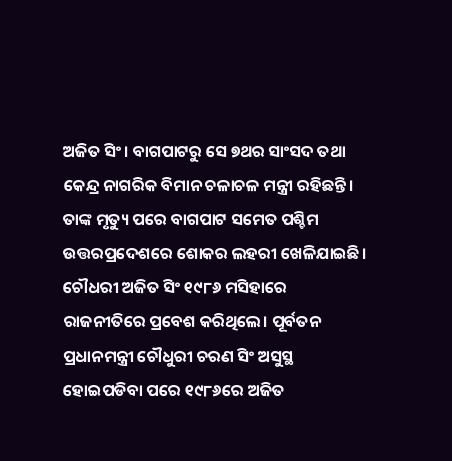ଅଜିତ ସିଂ। ବାଗପାଟରୁ ସେ ୭ଥର ସାଂସଦ ତଥା କେନ୍ଦ୍ର ନାଗରିକ ବିମାନ ଚଳାଚଳ ମନ୍ତ୍ରୀ ରହିଛନ୍ତି। ତାଙ୍କ ମୃତ୍ୟୁ ପରେ ବାଗପାଟ ସମେତ ପଶ୍ଚିମ ଉତ୍ତରପ୍ରଦେଶରେ ଶୋକର ଲହରୀ ଖେଳିଯାଇଛି। ଚୌଧରୀ ଅଜିତ ସିଂ ୧୯୮୬ ମସିହାରେ ରାଜନୀତିରେ ପ୍ରବେଶ କରିଥିଲେ। ପୂର୍ବତନ ପ୍ରଧାନମନ୍ତ୍ରୀ ଚୌଧୁରୀ ଚରଣ ସିଂ ଅସୁସ୍ଥ ହୋଇପଡିବା ପରେ ୧୯୮୬ରେ ଅଜିତ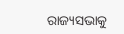ରାଜ୍ୟସଭାକୁ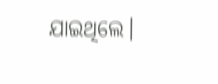ଯାଇଥିଲେ।